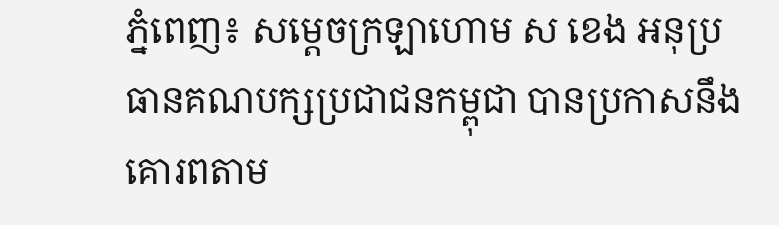ភ្នំពេញ៖ សម្ដេចក្រឡាហោម ស ខេង អនុប្រធានគណបក្សប្រជាជនកម្ពុជា បានប្រកាសនឹងគោរពតាម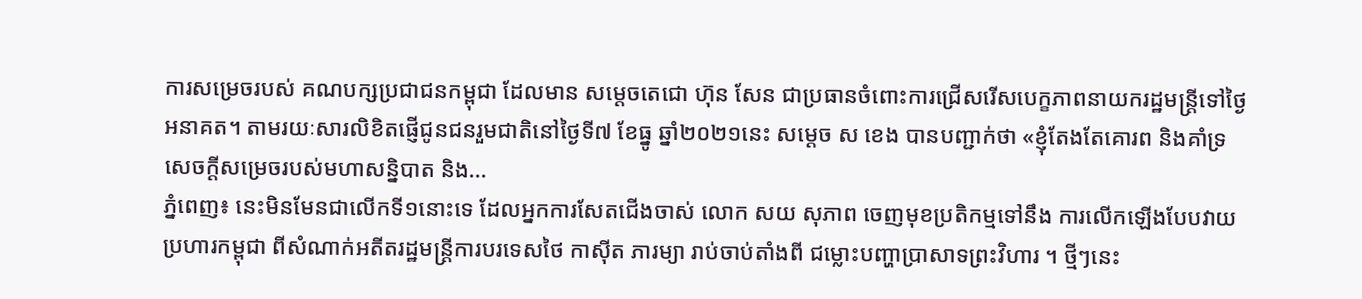ការសម្រេចរបស់ គណបក្សប្រជាជនកម្ពុជា ដែលមាន សម្តេចតេជោ ហ៊ុន សែន ជាប្រធានចំពោះការជ្រើសរើសបេក្ខភាពនាយករដ្ឋមន្ត្រីទៅថ្ងៃអនាគត។ តាមរយៈសារលិខិតផ្ញើជូនជនរួមជាតិនៅថ្ងៃទី៧ ខែធ្នូ ឆ្នាំ២០២១នេះ សម្ដេច ស ខេង បានបញ្ជាក់ថា «ខ្ញុំតែងតែគោរព និងគាំទ្រសេចក្តីសម្រេចរបស់មហាសន្និបាត និង...
ភ្នំពេញ៖ នេះមិនមែនជាលើកទី១នោះទេ ដែលអ្នកការសែតជើងចាស់ លោក សយ សុភាព ចេញមុខប្រតិកម្មទៅនឹង ការលើកឡើងបែបវាយប្រហារកម្ពុជា ពីសំណាក់អតីតរដ្ឋមន្ត្រីការបរទេសថៃ កាស៊ីត ភារម្យា រាប់ចាប់តាំងពី ជម្លោះបញ្ហាប្រាសាទព្រះវិហារ ។ ថ្មីៗនេះ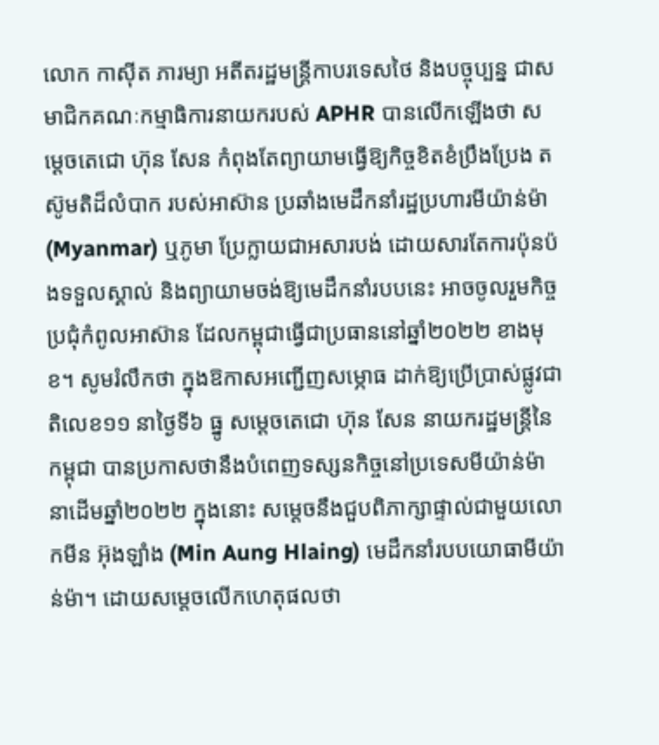លោក កាស៊ីត ភារម្យា អតីតរដ្ឋមន្រ្តីកាបរទេសថៃ និងបច្ចុប្បន្ន ជាសមាជិកគណៈកម្មាធិការនាយករបស់ APHR បានលើកឡើងថា សម្ដេចតេជោ ហ៊ុន សែន កំពុងតែព្យាយាមធ្វើឱ្យកិច្ចខិតខំប្រឹងប្រែង តស៊ូមតិដ៏លំបាក របស់អាស៊ាន ប្រឆាំងមេដឹកនាំរដ្ឋប្រហារមីយ៉ាន់ម៉ា (Myanmar) ឬភូមា ប្រែក្លាយជាអសារបង់ ដោយសារតែការប៉ុនប៉ងទទួលស្គាល់ និងព្យាយាមចង់ឱ្យមេដឹកនាំរបបនេះ អាចចូលរួមកិច្ចប្រជុំកំពូលអាស៊ាន ដែលកម្ពុជាធ្វើជាប្រធាននៅឆ្នាំ២០២២ ខាងមុខ។ សូមរំលឹកថា ក្នុងឱកាសអញ្ជើញសម្ភោធ ដាក់ឱ្យប្រើប្រាស់ផ្លូវជាតិលេខ១១ នាថ្ងៃទី៦ ធ្នូ សម្ដេចតេជោ ហ៊ុន សែន នាយករដ្ឋមន្រ្តីនៃកម្ពុជា បានប្រកាសថានឹងបំពេញទស្សនកិច្ចនៅប្រទេសមីយ៉ាន់ម៉ា នាដើមឆ្នាំ២០២២ ក្នុងនោះ សម្ដេចនឹងជួបពិភាក្សាផ្ទាល់ជាមួយលោកមីន អ៊ុងឡាំង (Min Aung Hlaing) មេដឹកនាំរបបយោធាមីយ៉ាន់ម៉ា។ ដោយសម្ដេចលើកហេតុផលថា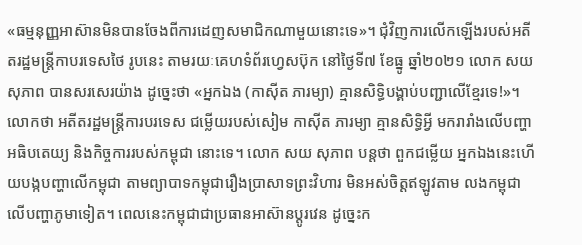«ធម្មនុញ្ញអាស៊ានមិនបានចែងពីការដេញសមាជិកណាមួយនោះទេ»។ ជុំវិញការលើកឡើងរបស់អតីតរដ្ឋមន្រ្តីកាបរទេសថៃ រូបនេះ តាមរយៈគេហទំព័រហ្វេសប៊ុក នៅថ្ងៃទី៧ ខែធ្នូ ឆ្នាំ២០២១ លោក សយសុភាព បានសរសេរយ៉ាង ដូច្នេះថា «អ្នកឯង (កាស៊ីត ភារម្យា) គ្មានសិទ្ធិបង្គាប់បញ្ជាលើខ្មែរទេ!»។ លោកថា អតីតរដ្ឋមន្ត្រីការបរទេស ជម្លើយរបស់សៀម កាស៊ីត ភារម្យា គ្មានសិទ្ធិអ្វី មករារាំងលើបញ្ហាអធិបតេយ្យ និងកិច្ចការរបស់កម្ពុជា នោះទេ។ លោក សយ សុភាព បន្តថា ពួកជម្លើយ អ្នកឯងនេះហើយបង្កបញ្ហាលើកម្ពុជា តាមព្យាបាទកម្ពុជារឿងប្រាសាទព្រះវិហារ មិនអស់ចិត្តឥឡូវតាម លងកម្ពុជា លើបញ្ហាភូមាទៀត។ ពេលនេះកម្ពុជាជាប្រធានអាស៊ានប្តូរវេន ដូច្នេះក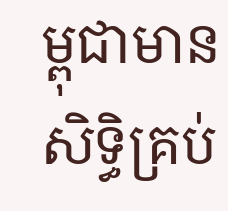ម្ពុជាមានសិទ្ធិគ្រប់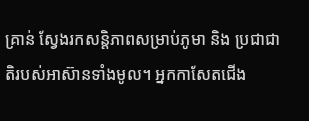គ្រាន់ ស្វែងរកសន្តិភាពសម្រាប់ភូមា និង ប្រជាជាតិរបស់អាស៊ានទាំងមូល។ អ្នកកាសែតជើង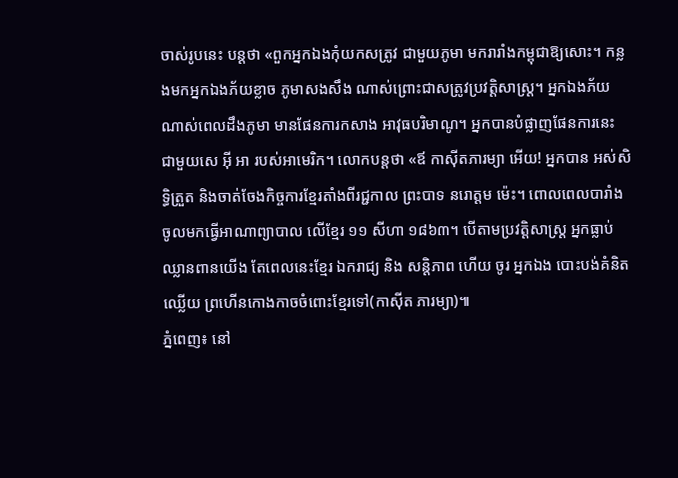ចាស់រូបនេះ បន្តថា «ពួកអ្នកឯងកុំយកសត្រូវ ជាមួយភូមា មករារាំងកម្ពុជាឱ្យសោះ។ កន្លងមកអ្នកឯងភ័យខ្លាច ភូមាសងសឹង ណាស់ព្រោះជាសត្រូវប្រវត្តិសាស្ត្រ។ អ្នកឯងភ័យណាស់ពេលដឹងភូមា មានផែនការកសាង អាវុធបរិមាណូ។ អ្នកបានបំផ្លាញផែនការនេះ ជាមួយសេ អ៊ី អា របស់អាមេរិក។ លោកបន្តថា «ឪ កាស៊ីតភារម្យា អើយ! អ្នកបាន អស់សិទ្ធិត្រួត និងចាត់ចែងកិច្ចការខ្មែរតាំងពីរជ្ជកាល ព្រះបាទ នរោត្តម ម៉េះ។ ពោលពេលបារាំង ចូលមកធ្វើអាណាព្យាបាល លើខ្មែរ ១១ សីហា ១៨៦៣។ បើតាមប្រវត្តិសាស្ត្រ អ្នកធ្លាប់ឈ្លានពានយើង តែពេលនេះខ្មែរ ឯករាជ្យ និង សន្តិភាព ហើយ ចូរ អ្នកឯង បោះបង់គំនិតឈ្លើយ ព្រហើនកោងកាចចំពោះខ្មែរទៅ(កាស៊ីត ភារម្យា)៕
ភ្នំពេញ៖ នៅ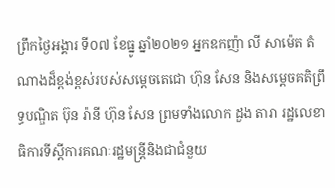ព្រឹកថ្ងៃអង្គារ ទី០៧ ខែធ្នូ ឆ្នាំ២០២១ អ្នកឧកញ៉ា លី សាម៉េត តំណាងដ៏ខ្ពង់ខ្ពស់របស់សម្ដេចតេជោ ហ៊ុន សែន និងសម្តេចគតិព្រឹទ្ធបណ្ឌិត ប៊ុន រ៉ានី ហ៊ុន សែន ព្រមទាំងលោក ដួង តារា រដ្ឋលេខាធិការទីស្តីការគណៈរដ្ឋមន្ត្រីនិងជាជំនួយ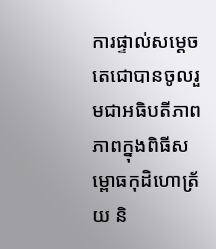ការផ្ទាល់សម្ដេចតេជោបានចូលរួមជាអធិបតីភាពភាពក្នុងពិធីសម្ពោធកុដិហោត្រ័យ និ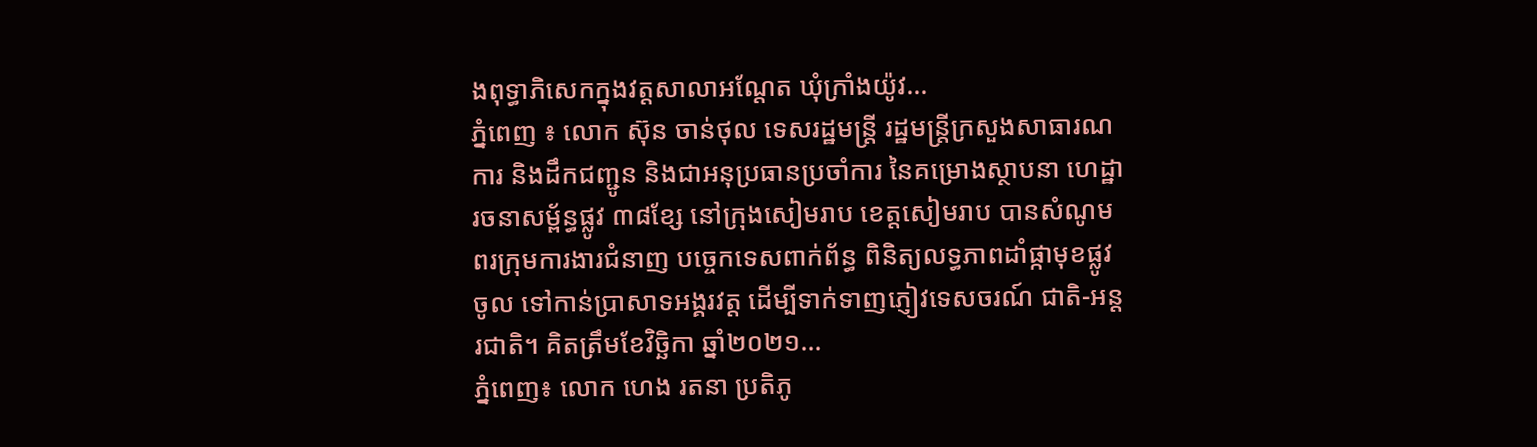ងពុទ្ធាភិសេកក្នុងវត្តសាលាអណ្ដែត ឃុំក្រាំងយ៉ូវ...
ភ្នំពេញ ៖ លោក ស៊ុន ចាន់ថុល ទេសរដ្ឋមន្ត្រី រដ្ឋមន្ត្រីក្រសួងសាធារណការ និងដឹកជញ្ជូន និងជាអនុប្រធានប្រចាំការ នៃគម្រោងស្ថាបនា ហេដ្ឋារចនាសម្ព័ន្ធផ្លូវ ៣៨ខ្សែ នៅក្រុងសៀមរាប ខេត្តសៀមរាប បានសំណូមពរក្រុមការងារជំនាញ បច្ចេកទេសពាក់ព័ន្ធ ពិនិត្យលទ្ធភាពដាំផ្កាមុខផ្លូវចូល ទៅកាន់ប្រាសាទអង្គរវត្ត ដើម្បីទាក់ទាញភ្ញៀវទេសចរណ៍ ជាតិ-អន្តរជាតិ។ គិតត្រឹមខែវិច្ឆិកា ឆ្នាំ២០២១...
ភ្នំពេញ៖ លោក ហេង រតនា ប្រតិភូ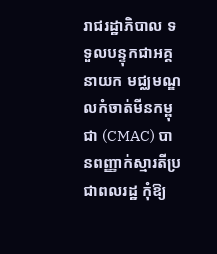រាជរដ្ឋាភិបាល ទទួលបន្ទុកជាអគ្គនាយក មជ្ឈមណ្ឌលកំចាត់មីនកម្ពុជា (CMAC) បានពញ្ញាក់ស្មារតីប្រជាពលរដ្ឋ កុំឱ្យ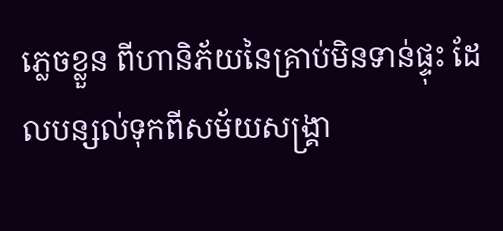ភ្លេចខ្លួន ពីហានិភ័យនៃគ្រាប់មិនទាន់ផ្ទុះ ដែលបន្សល់ទុកពីសម័យសង្គ្រា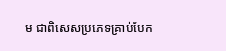ម ជាពិសេសប្រភេទគ្រាប់បែក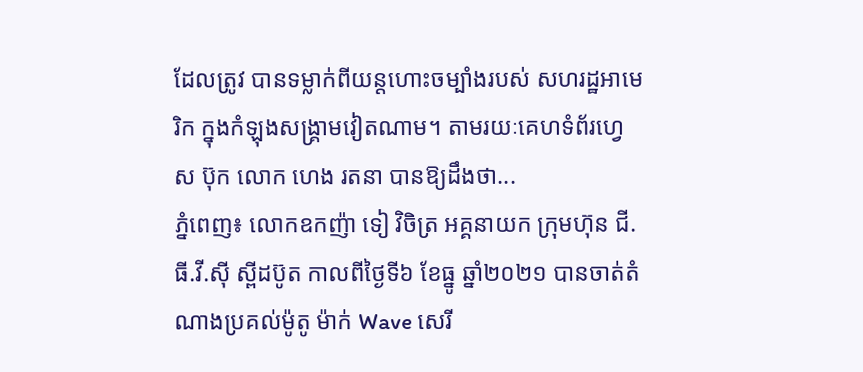ដែលត្រូវ បានទម្លាក់ពីយន្តហោះចម្បាំងរបស់ សហរដ្ឋអាមេរិក ក្នុងកំឡុងសង្គ្រាមវៀតណាម។ តាមរយៈគេហទំព័រហ្វេស ប៊ុក លោក ហេង រតនា បានឱ្យដឹងថា...
ភ្នំពេញ៖ លោកឧកញ៉ា ទៀ វិចិត្រ អគ្គនាយក ក្រុមហ៊ុន ជី.ធី.វី.ស៊ី ស្ពីដប៊ូត កាលពីថ្ងៃទី៦ ខែធ្នូ ឆ្នាំ២០២១ បានចាត់តំណាងប្រគល់ម៉ូតូ ម៉ាក់ Wave សេរី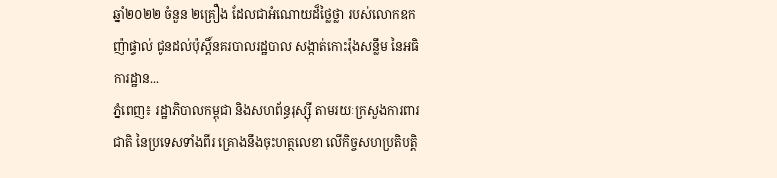ឆ្នាំ២០២២ ចំនួន ២គ្រឿង ដែលជាអំណោយដ៏ថ្លៃថ្លា របស់លោកឧកញ៉ាផ្ទាល់ ជូនដល់ប៉ុស្តិ៍នគរបាលរដ្ឋបាល សង្កាត់កោះរ៉ុងសន្លឹម នៃអធិការដ្ឋាន...
ភ្នំពេញ៖ រដ្ឋាភិបាលកម្ពុជា និងសហព័ន្ធរុស្ស៊ី តាមរយៈក្រសួងការពារជាតិ នៃប្រទេសទាំងពីរ គ្រោងនឹងចុះហត្ថលេខា លើកិច្ចសហប្រតិបត្តិ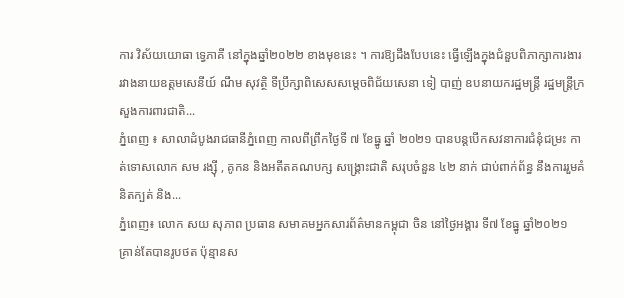ការ វិស័យយោធា ទ្វេភាគី នៅក្នុងឆ្នាំ២០២២ ខាងមុខនេះ ។ ការឱ្យដឹងបែបនេះ ធ្វើឡើងក្នុងជំនួបពិភាក្សាការងារ រវាងនាយឧត្តមសេនីយ៍ ណឹម សុវត្ថិ ទីប្រឹក្សាពិសេសសម្តេចពិជ័យសេនា ទៀ បាញ់ ឧបនាយករដ្ឋមន្ត្រី រដ្ឋមន្ត្រីក្រសួងការពារជាតិ...
ភ្នំពេញ ៖ សាលាដំបូងរាជធានីភ្នំពេញ កាលពីព្រឹកថ្ងៃទី ៧ ខែធ្នូ ឆ្នាំ ២០២១ បានបន្តបើកសវនាការជំនុំជម្រះ កាត់ទោសលោក សម រង្ស៊ី , គូកន និងអតីតគណបក្ស សង្គ្រោះជាតិ សរុបចំនួន ៤២ នាក់ ជាប់ពាក់ព័ន្ធ នឹងការរួមគំនិតក្បត់ និង...
ភ្នំពេញ៖ លោក សយ សុភាព ប្រធាន សមាគមអ្នកសារព័ត៌មានកម្ពុជា ចិន នៅថ្ងៃអង្គារ ទី៧ ខែធ្នូ ឆ្នាំ២០២១ គ្រាន់តែបានរូបថត ប៉ុន្មានស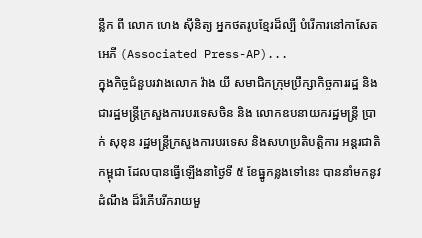ន្លឹក ពី លោក ហេង ស៊ីនិត្យ អ្នកថតរូបខ្មែរដ៏ល្បី បំរើការនៅកាសែត អេភី (Associated Press-AP)...
ក្នុងកិច្ចជំនួបរវាងលោក វ៉ាង យី សមាជិកក្រុមប្រឹក្សាកិច្ចការរដ្ឋ និងជារដ្ឋមន្ត្រីក្រសួងការបរទេសចិន និង លោកឧបនាយករដ្ឋមន្ត្រី ប្រាក់ សុខុន រដ្ឋមន្ត្រីក្រសួងការបរទេស និងសហប្រតិបត្តិការ អន្តរជាតិ កម្ពុជា ដែលបានធ្វើឡើងនាថ្ងៃទី ៥ ខែធ្នូកន្លងទៅនេះ បាននាំមកនូវដំណឹង ដ៏រំភើបរីករាយមួ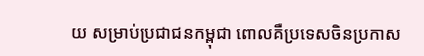យ សម្រាប់ប្រជាជនកម្ពុជា ពោលគឺប្រទេសចិនប្រកាស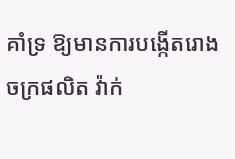គាំទ្រ ឱ្យមានការបង្កើតរោងចក្រផលិត វ៉ាក់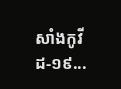សាំងកូវីដ-១៩...